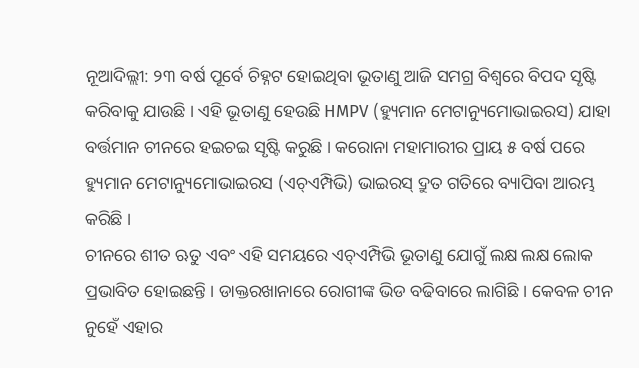ନୂଆଦିଲ୍ଲୀ: ୨୩ ବର୍ଷ ପୂର୍ବେ ଚିହ୍ନଟ ହୋଇଥିବା ଭୂତାଣୁ ଆଜି ସମଗ୍ର ବିଶ୍ୱରେ ବିପଦ ସୃଷ୍ଟି କରିବାକୁ ଯାଉଛି । ଏହି ଭୂତାଣୁ ହେଉଛି HMPV (ହ୍ୟୁମାନ ମେଟାନ୍ୟୁମୋଭାଇରସ) ଯାହା ବର୍ତ୍ତମାନ ଚୀନରେ ହଇଚଇ ସୃଷ୍ଟି କରୁଛି । କରୋନା ମହାମାରୀର ପ୍ରାୟ ୫ ବର୍ଷ ପରେ ହ୍ୟୁମାନ ମେଟାନ୍ୟୁମୋଭାଇରସ (ଏଚ୍ଏମ୍ପିଭି) ଭାଇରସ୍ ଦ୍ରୁତ ଗତିରେ ବ୍ୟାପିବା ଆରମ୍ଭ କରିଛି ।
ଚୀନରେ ଶୀତ ଋତୁ ଏବଂ ଏହି ସମୟରେ ଏଚ୍ଏମ୍ପିଭି ଭୂତାଣୁ ଯୋଗୁଁ ଲକ୍ଷ ଲକ୍ଷ ଲୋକ ପ୍ରଭାବିତ ହୋଇଛନ୍ତି । ଡାକ୍ତରଖାନାରେ ରୋଗୀଙ୍କ ଭିଡ ବଢିବାରେ ଲାଗିଛି । କେବଳ ଚୀନ ନୁହେଁ ଏହାର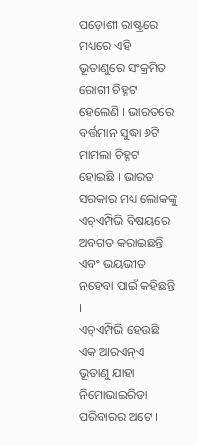ପଡ଼ୋଶୀ ରାଷ୍ଟ୍ରରେ ମଧ୍ୟରେ ଏହି ଭୂତାଣୁରେ ସଂକ୍ରମିତ ରୋଗୀ ଚିହ୍ନଟ ହେଲେଣି । ଭାରତରେ ବର୍ତ୍ତମାନ ସୁଦ୍ଧା ୬ଟି ମାମଲା ଚିହ୍ନଟ ହୋଇଛି । ଭାରତ ସରକାର ମଧ୍ୟ ଲୋକଙ୍କୁ ଏଚ୍ଏମ୍ପିଭି ବିଷୟରେ ଅବଗତ କରାଇଛନ୍ତି ଏବଂ ଭୟଭୀତ ନହେବା ପାଇଁ କହିଛନ୍ତି ।
ଏଚ୍ଏମ୍ପିଭି ହେଉଛି ଏକ ଆରଏନ୍ଏ ଭୂତାଣୁ ଯାହା ନିମୋଭାଇରିଡା ପରିବାରର ଅଟେ ।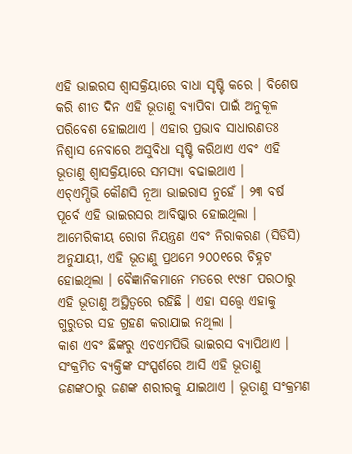ଏହି ଭାଇରସ ଶ୍ୱାସକ୍ରିୟାରେ ବାଧା ସୃଷ୍ଟି କରେ । ବିଶେଷ କରି ଶୀତ ଦିନ ଏହି ଭୂତାଣୁ ବ୍ୟାପିବା ପାଇଁ ଅନୁକୂଳ ପରିବେଶ ହୋଇଥାଏ । ଏହାର ପ୍ରଭାବ ସାଧାରଣତଃ ନିଶ୍ୱାସ ନେବାରେ ଅସୁବିଧା ସୃଷ୍ଟି କରିଥାଏ ଏବଂ ଏହି ଭୂତାଣୁ ଶ୍ୱାସକ୍ରିୟାରେ ସମସ୍ୟା ବଢାଇଥାଏ ।
ଏଚ୍ଏମ୍ପିଭି କୌଣସି ନୂଆ ଭାଇରାସ ନୁହେଁ । ୨୩ ବର୍ଷ ପୂର୍ବେ ଏହି ଭାଇରସର ଆବିଷ୍କାର ହୋଇଥିଲା । ଆମେରିକୀୟ ରୋଗ ନିୟନ୍ତ୍ରଣ ଏବଂ ନିରାକରଣ (ସିଡିସି) ଅନୁଯାୟୀ, ଏହି ଭୂତାଣୁ ପ୍ରଥମେ ୨୦୦୧ରେ ଚିହ୍ନଟ ହୋଇଥିଲା । ବୈଜ୍ଞାନିକମାନେ ମତରେ ୧୯୫୮ ପରଠାରୁ ଏହି ଭୂତାଣୁ ଅସ୍ଥିତ୍ୱରେ ରହିଛି । ଏହା ସତ୍ତ୍ୱେ ଏହାକୁ ଗୁରୁତର ସହ ଗ୍ରହଣ କରାଯାଇ ନଥିଲା ।
କାଶ ଏବଂ ଛିଙ୍କରୁ ଏଚଏମପିଭି ଭାଇରସ ବ୍ୟାପିଥାଏ । ସଂକ୍ରମିତ ବ୍ୟକ୍ତିଙ୍କ ସଂସ୍ପର୍ଶରେ ଆସି ଏହି ଭୂତାଣୁ ଜଣଙ୍କଠାରୁ ଜଣଙ୍କ ଶରୀରକୁ ଯାଇଥାଏ । ଭୂତାଣୁ ସଂକ୍ରମଣ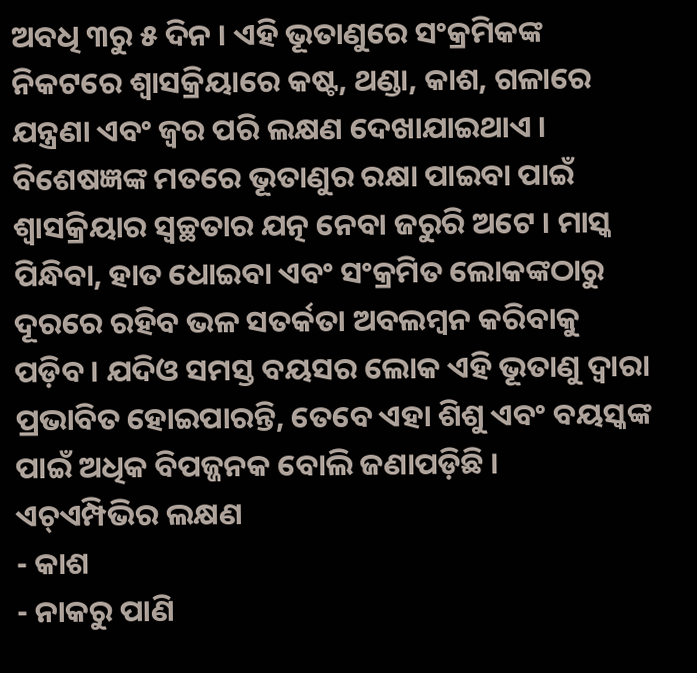ଅବଧି ୩ରୁ ୫ ଦିନ । ଏହି ଭୂତାଣୁରେ ସଂକ୍ରମିକଙ୍କ ନିକଟରେ ଶ୍ୱାସକ୍ରିୟାରେ କଷ୍ଟ, ଥଣ୍ଡା, କାଶ, ଗଳାରେ ଯନ୍ତ୍ରଣା ଏବଂ ଜ୍ୱର ପରି ଲକ୍ଷଣ ଦେଖାଯାଇଥାଏ । ବିଶେଷଜ୍ଞଙ୍କ ମତରେ ଭୂତାଣୁର ରକ୍ଷା ପାଇବା ପାଇଁ ଶ୍ୱାସକ୍ରିୟାର ସ୍ବଚ୍ଛତାର ଯତ୍ନ ନେବା ଜରୁରି ଅଟେ । ମାସ୍କ ପିନ୍ଧିବା, ହାତ ଧୋଇବା ଏବଂ ସଂକ୍ରମିତ ଲୋକଙ୍କଠାରୁ ଦୂରରେ ରହିବ ଭଳ ସତର୍କତା ଅବଲମ୍ୱନ କରିବାକୁ ପଡ଼ିବ । ଯଦିଓ ସମସ୍ତ ବୟସର ଲୋକ ଏହି ଭୂତାଣୁ ଦ୍ୱାରା ପ୍ରଭାବିତ ହୋଇପାରନ୍ତି, ତେବେ ଏହା ଶିଶୁ ଏବଂ ବୟସ୍କଙ୍କ ପାଇଁ ଅଧିକ ବିପଜ୍ଜନକ ବୋଲି ଜଣାପଡ଼ିଛି ।
ଏଚ୍ଏମ୍ପିଭିର ଲକ୍ଷଣ
- କାଶ
- ନାକରୁ ପାଣି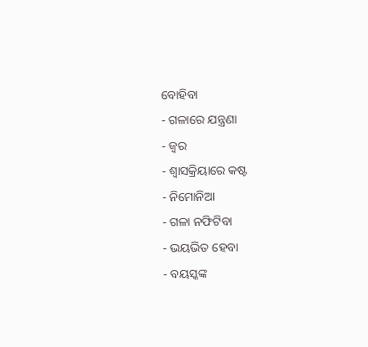ବୋହିବା
- ଗଳାରେ ଯନ୍ତ୍ରଣା
- ଜ୍ୱର
- ଶ୍ୱାସକ୍ରିୟାରେ କଷ୍ଟ
- ନିମୋନିଆ
- ଗଳା ନଫିଟିବା
- ଭୟଭିତ ହେବା
- ବୟସ୍କଙ୍କ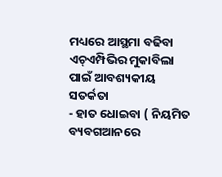ମଧ୍ୟରେ ଆସ୍ଥମା ବଢିବା
ଏଚ୍ଏମ୍ପିଭିର ମୁକାବିଲା ପାଇଁ ଆବଶ୍ୟକୀୟ ସତର୍କତା
- ହାତ ଧୋଇବା ( ନିୟମିତ ବ୍ୟବଗଆନରେ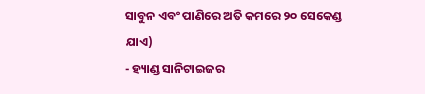ସାବୁନ ଏବଂ ପାଣିରେ ଅତି କମରେ ୨୦ ସେକେଣ୍ଡ ଯାଏ)
- ହ୍ୟାଣ୍ଡ ସାନିଟାଇଜର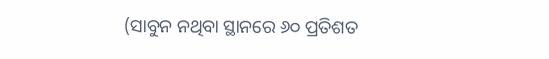(ସାବୁନ ନଥିବା ସ୍ଥାନରେ ୬୦ ପ୍ରତିଶତ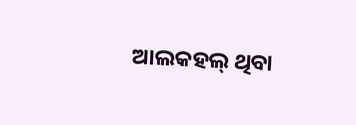ଆଲକହଲ୍ ଥିବା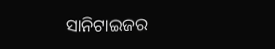ସାନିଟାଇଜର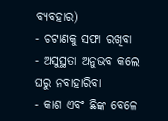ବ୍ୟବହାର)
- ଚଟାଣକୁ ସଫା ରଖିବା
- ଅସୁସ୍ଥତା ଅନୁଭବ କଲେ ଘରୁ ନବାହାରିବା
- କାଶ ଏବଂ ଛିଙ୍କ ବେଳେ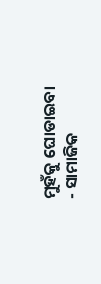ମୁହଁକୁ ଘୋଡାଇବା
- ସାମାଜିକ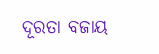ଦୂରତା ବଜାୟ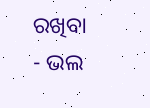ରଖିବା
- ଭଲ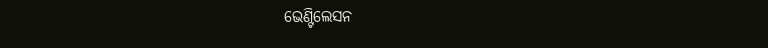ଭେଣ୍ଟିଲେସନ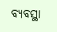ବ୍ୟବସ୍ଥା